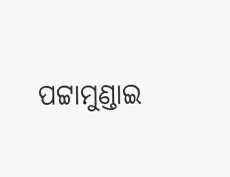ପଟ୍ଟାମୁଣ୍ଡାଇ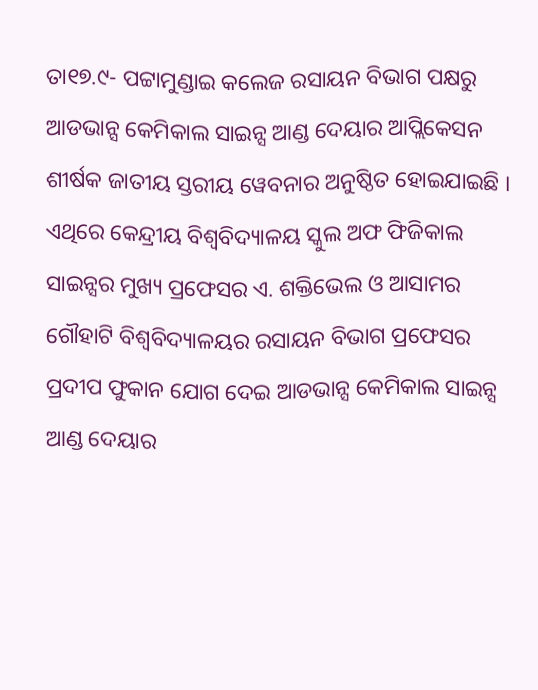ତା୧୭.୯- ପଟ୍ଟାମୁଣ୍ଡାଇ କଲେଜ ରସାୟନ ବିଭାଗ ପକ୍ଷରୁ ଆଡଭାନ୍ସ କେମିକାଲ ସାଇନ୍ସ ଆଣ୍ଡ ଦେୟାର ଆପ୍ଲିକେସନ ଶୀର୍ଷକ ଜାତୀୟ ସ୍ତରୀୟ ୱେବନାର ଅନୁଷ୍ଠିତ ହୋଇଯାଇଛି । ଏଥିରେ କେନ୍ଦ୍ରୀୟ ବିଶ୍ୱବିଦ୍ୟାଳୟ ସ୍କୁଲ ଅଫ ଫିଜିକାଲ ସାଇନ୍ସର ମୁଖ୍ୟ ପ୍ରଫେସର ଏ. ଶକ୍ତିଭେଲ ଓ ଆସାମର ଗୌହାଟି ବିଶ୍ୱବିଦ୍ୟାଳୟର ରସାୟନ ବିଭାଗ ପ୍ରଫେସର ପ୍ରଦୀପ ଫୁକାନ ଯୋଗ ଦେଇ ଆଡଭାନ୍ସ କେମିକାଲ ସାଇନ୍ସ ଆଣ୍ଡ ଦେୟାର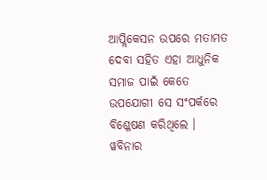ଆପ୍ଲିକେସନ ଉପରେ ମତାମତ ଦେବା ସହିତ ଏହା ଆଧୁନିକ ସମାଜ ପାଇଁ କେତେ ଉପଯୋଗୀ ସେ ସଂପର୍କରେ ବିଶ୍ଳେଷଣ କରିଥିଲେ ।
ୱବିନାର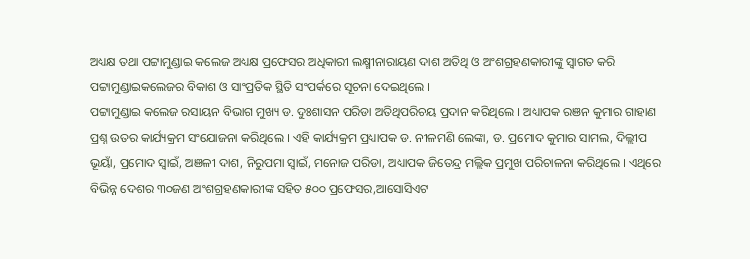ଅଧ୍ୟକ୍ଷ ତଥା ପଟ୍ଟାମୁଣ୍ଡାଇ କଲେଜ ଅଧ୍ୟକ୍ଷ ପ୍ରଫେସର ଅଧିକାରୀ ଲକ୍ଷ୍ମୀନାରାୟଣ ଦାଶ ଅତିଥି ଓ ଅଂଶଗ୍ରହଣକାରୀଙ୍କୁ ସ୍ୱାଗତ କରି ପଟ୍ଟାମୁଣ୍ଡାଇକଲେଜର ବିକାଶ ଓ ସାଂପ୍ରତିକ ସ୍ଥିତି ସଂପର୍କରେ ସୂଚନା ଦେଇଥିଲେ ।
ପଟ୍ଟାମୁଣ୍ଡାଇ କଲେଜ ରସାୟନ ବିଭାଗ ମୁଖ୍ୟ ଡ. ଦୁଃଶାସନ ପରିଡା ଅତିଥିପରିଚୟ ପ୍ରଦାନ କରିଥିଲେ । ଅଧ୍ୟାପକ ରଞନ କୁମାର ଗାହାଣ ପ୍ରଶ୍ନ ଉତର କାର୍ଯ୍ୟକ୍ରମ ସଂଯୋଜନା କରିଥିଲେ । ଏହି କାର୍ଯ୍ୟକ୍ରମ ପ୍ରଧ୍ୟାପକ ଡ. ନୀଳମଣି ଲେଙ୍କା, ଡ. ପ୍ରମୋଦ କୁମାର ସାମଲ, ଦିଲ୍ଲୀପ ଭୂୟାଁ, ପ୍ରମୋଦ ସ୍ୱାଇଁ, ଅଞଳୀ ଦାଶ, ନିରୁପମା ସ୍ୱାଇଁ, ମନୋଜ ପରିଡା, ଅଧ୍ୟାପକ ଜିତେନ୍ଦ୍ର ମଲ୍ଲିକ ପ୍ରମୁଖ ପରିଚାଳନା କରିଥିଲେ । ଏଥିରେ ବିଭିନ୍ନ ଦେଶର ୩୦ଜଣ ଅଂଶଗ୍ରହଣକାରୀଙ୍କ ସହିତ ୫୦୦ ପ୍ରଫେସର,ଆସୋସିଏଟ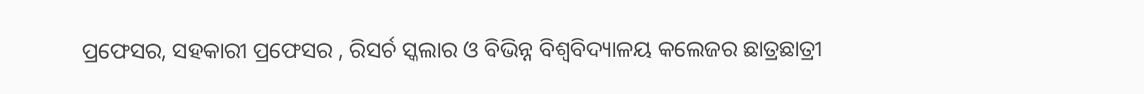ପ୍ରଫେସର, ସହକାରୀ ପ୍ରଫେସର , ରିସର୍ଚ ସ୍କଲାର ଓ ବିଭିନ୍ନ ବିଶ୍ୱବିଦ୍ୟାଳୟ କଲେଜର ଛାତ୍ରଛାତ୍ରୀ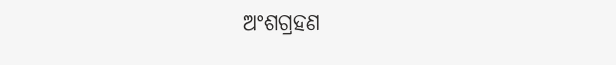ଅଂଶଗ୍ରହଣ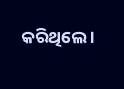କରିଥିଲେ ।